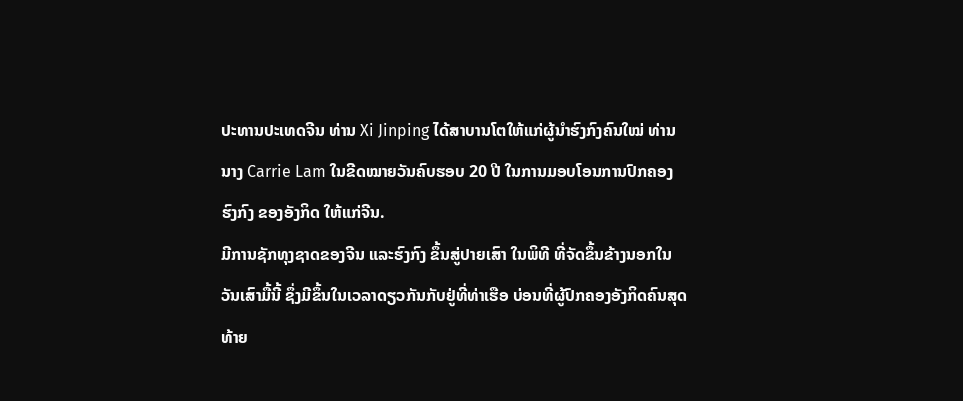ປະທານປະເທດຈີນ ທ່ານ Xi Jinping ໄດ້ສາບານໂຕໃຫ້ແກ່ຜູ້ນຳຮົງກົງຄົນໃໝ່ ທ່ານ
ນາງ Carrie Lam ໃນຂີດໝາຍວັນຄົບຮອບ 20 ປີ ໃນການມອບໂອນການປົກຄອງ
ຮົງກົງ ຂອງອັງກິດ ໃຫ້ແກ່ຈີນ.
ມີການຊັກທຸງຊາດຂອງຈີນ ແລະຮົງກົງ ຂຶ້ນສູ່ປາຍເສົາ ໃນພິທີ ທີ່ຈັດຂຶ້ນຂ້າງນອກໃນ
ວັນເສົາມື້ນີ້ ຊຶ່ງມີຂຶ້ນໃນເວລາດຽວກັນກັບຢູ່ທີ່ທ່າເຮືອ ບ່ອນທີ່ຜູ້ປົກຄອງອັງກິດຄົນສຸດ
ທ້າຍ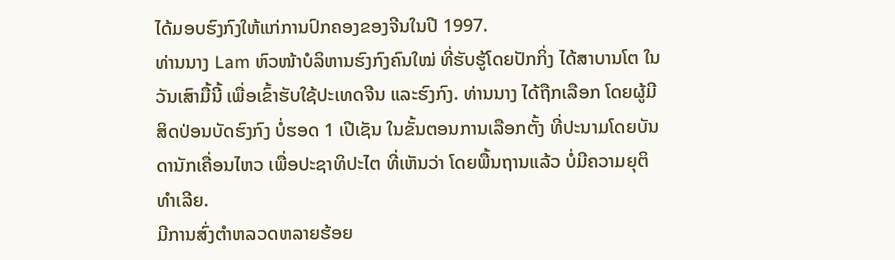ໄດ້ມອບຮົງກົງໃຫ້ແກ່ການປົກຄອງຂອງຈີນໃນປີ 1997.
ທ່ານນາງ Lam ຫົວໜ້າບໍລິຫານຮົງກົງຄົນໃໝ່ ທີ່ຮັບຮູ້ໂດຍປັກກິ່ງ ໄດ້ສາບານໂຕ ໃນ
ວັນເສົາມື້ນີ້ ເພື່ອເຂົ້າຮັບໃຊ້ປະເທດຈີນ ແລະຮົງກົງ. ທ່ານນາງ ໄດ້ຖືກເລືອກ ໂດຍຜູ້ມີ
ສິດປ່ອນບັດຮົງກົງ ບໍ່ຮອດ 1 ເປີເຊັນ ໃນຂັ້ນຕອນການເລືອກຕັ້ງ ທີ່ປະນາມໂດຍບັນ
ດານັກເຄື່ອນໄຫວ ເພື່ອປະຊາທິປະໄຕ ທີ່ເຫັນວ່າ ໂດຍພື້ນຖານແລ້ວ ບໍ່ມີຄວາມຍຸຕິ
ທຳເລີຍ.
ມີການສົ່ງຕຳຫລວດຫລາຍຮ້ອຍ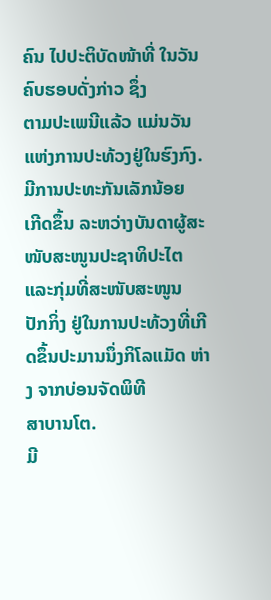ຄົນ ໄປປະຕິບັດໜ້າທີ່ ໃນວັນຄົບຮອບດັ່ງກ່າວ ຊຶ່ງ
ຕາມປະເພນີແລ້ວ ແມ່ນວັນແຫ່ງການປະທ້ວງຢູ່ໃນຮົງກົງ. ມີການປະທະກັນເລັກນ້ອຍ
ເກີດຂຶ້ນ ລະຫວ່າງບັນດາຜູ້ສະໜັບສະໜູນປະຊາທິປະໄຕ ແລະກຸ່ມທີ່ສະໜັບສະໜູນ
ປັກກິ່ງ ຢູ່ໃນການປະທ້ວງທີ່ເກີດຂຶ້ນປະມານນຶ່ງກິໂລແມັດ ຫ່າງ ຈາກບ່ອນຈັດພິທີ
ສາບານໂຕ.
ມີ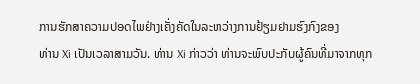ການຮັກສາຄວາມປອດໄພຢ່າງເຄັ່ງຄັດໃນລະຫວ່າງການຢ້ຽມຢາມຮົງກົງຂອງ
ທ່ານ Xi ເປັນເວລາສາມວັນ. ທ່ານ Xi ກ່າວວ່າ ທ່ານຈະພົບປະກັບຜູ້ຄົນທີ່ມາຈາກທຸກ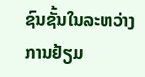ຊົນຊັ້ນໃນລະຫວ່າງການຢ້ຽມ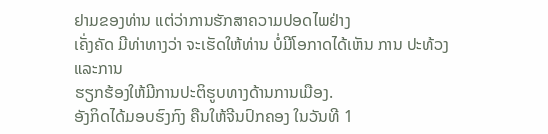ຢາມຂອງທ່ານ ແຕ່ວ່າການຮັກສາຄວາມປອດໄພຢ່າງ
ເຄັ່ງຄັດ ມີທ່າທາງວ່າ ຈະເຮັດໃຫ້ທ່ານ ບໍ່ມີໂອກາດໄດ້ເຫັນ ການ ປະທ້ວງ ແລະການ
ຮຽກຮ້ອງໃຫ້ມີການປະຕິຮູບທາງດ້ານການເມືອງ.
ອັງກິດໄດ້ມອບຮົງກົງ ຄືນໃຫ້ຈີນປົກຄອງ ໃນວັນທີ 1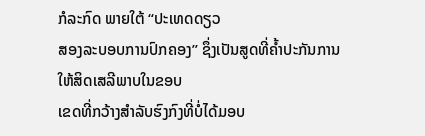ກໍລະກົດ ພາຍໃຕ້ “ປະເທດດຽວ
ສອງລະບອບການປົກຄອງ” ຊຶ່ງເປັນສູດທີ່ຄໍ້າປະກັນການໃຫ້ສິດເສລີພາບໃນຂອບ
ເຂດທີ່ກວ້າງສຳລັບຮົງກົງທີ່ບໍ່ໄດ້ມອບ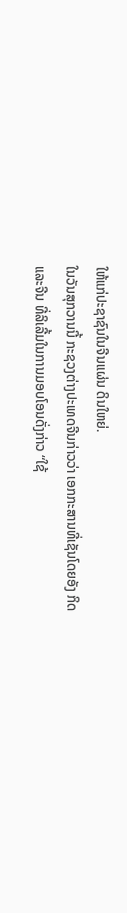ໃຫ້ແກ່ປະຊາຊົນໃນຈີນແຜ່ນ ດິນໃຫຍ່.
ໃນວັນສຸກວານນີ້ ກະຊວງຕ່າງປະເທດຈີນກ່າວວ່າ ເອກກະສານທີ່ເຊັນໂດຍອັງ ກິດ
ແລະຈີນ ທີ່ລິເລີ້ມໃນການມອບໂອນດັ່ງກ່າວ “ໃຊ້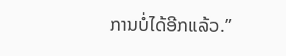ການບໍ່ໄດ້ອີກແລ້ວ.”